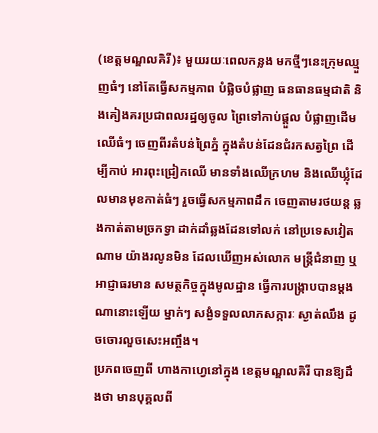(ខេត្តមណ្ឌលគិរី)៖ មួយរយៈពេលកន្លង មកថ្មីៗនេះក្រុមឈ្មួញធំៗ នៅតែធ្វើសកម្មភាព បំផ្លិចបំផ្លាញ ធនធានធម្មជាតិ និងគៀងគរប្រជាពលរដ្ឋឲ្យចូល ព្រៃទៅកាប់ផ្តួល បំផ្លាញដើមឈើធំៗ ចេញពីរតំបន់ព្រៃភ្នំ ក្នុងតំបន់ដែនជំរកសត្វព្រៃ ដើម្បីកាប់ អារពុះជ្រៀកឈើ មានទាំងឈើក្រហម និងឈើឃ្លុំដែលមានមុខកាត់ធំៗ រួចធ្វើសកម្មភាពដឹក ចេញតាមរថយន្ត ឆ្លងកាត់តាមច្រកទ្វា ដាក់ដាំឆ្លងដែនទៅលក់ នៅប្រទេសវៀតណាម យ៉ាងរលូនមិន ដែលឃើញអស់លោក មន្ត្រីជំនាញ ឬអាជ្ញាធរមាន សមត្ថកិច្ចក្នុងមូលដ្ឋាន ធ្វើការបង្ក្រាបបានម្តង ណានោះឡើយ ម្នាក់ៗ សង្ងំទទួលលាភសក្ការៈ ស្ងាត់ឈឹង ដូចចោរលួចសេះអញ្ចឹង។
ប្រភពចេញពី ហាងកាហ្វេនៅក្នុង ខេត្តមណ្ឌលគិរី បានឱ្យដឹងថា មានបុគ្គលពី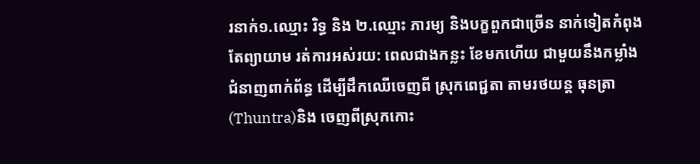រនាក់១.ឈ្មោះ រិទ្ធ និង ២.ឈ្មោះ ភារម្យ និងបក្ខពួកជាច្រើន នាក់ទៀតកំពុង តែព្យាយាម រត់ការអស់រយ: ពេលជាងកន្លះ ខែមកហើយ ជាមួយនឹងកម្លាំង ជំនាញពាក់ព័ន្ធ ដើម្បីដឹកឈើចេញពី ស្រុកពេជ្ជតា តាមរថយន្ត ធុនត្រា(Thuntra)និង ចេញពីស្រុកកោះ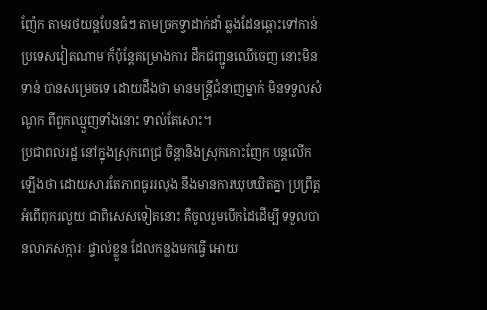ញ៉ែក តាមរថយន្តបែនធំៗ តាមច្រកទ្វាដាក់ដាំ ឆ្លងដែនឆ្ពោះទៅកាន់ ប្រទេសវៀតណាម ក៏ប៉ុន្តែគម្រោងការ ដឹកជញ្ជូនឈើចេញ នោះមិនទាន់ បានសម្រេចទេ ដោយដឹងថា មានមន្ត្រីជំនាញម្នាក់ មិនទទួលសំណូក ពីពួកឈ្មួញទាំងនោះ ទាល់តែសោះ។
ប្រជាពលរដ្ឋ នៅក្នុងស្រុកពេជ្រ ចិន្តានិងស្រុកកោះញែក បន្តលើកឡើងថា ដោយសារតែភាពធូររលុង នឹងមានការឃុបឃិតគ្នា ប្រព្រឹត្តអំពើពុករលួយ ជាពិសេសទៀតនោះ គឺចូលរួមបើកដៃដើម្បី ទទួលបានលាភសក្ការៈ ផ្ទាល់ខ្លួន ដែលកន្លងមកធ្វើ អោយ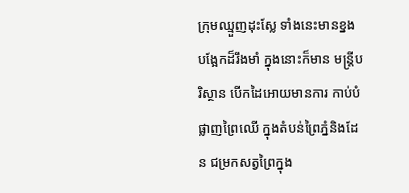ក្រុមឈ្មួញដុះស្លែ ទាំងនេះមានខ្នង បង្អែកដ៏រឹងមាំ ក្នុងនោះក៏មាន មន្ត្រីបរិស្ថាន បើកដៃអោយមានការ កាប់បំផ្លាញព្រៃឈើ ក្នុងតំបន់ព្រៃភ្នំនិងដែន ជម្រកសត្វព្រៃក្នុង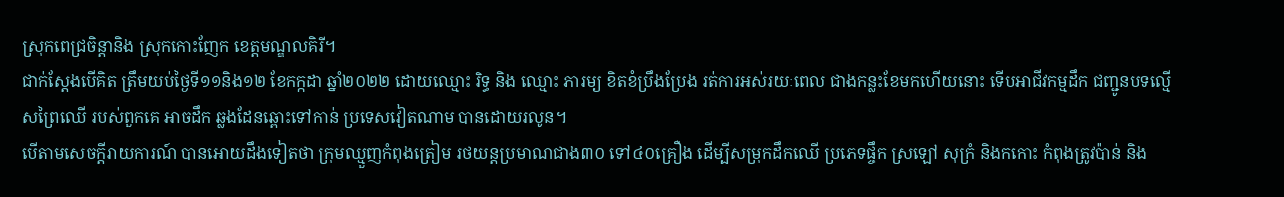ស្រុកពេជ្រចិន្តានិង ស្រុកកោះញែក ខេត្តមណ្ឌលគិរី។
ជាក់ស្ដែងបើគិត ត្រឹមយប់ថ្ងៃទី១១និង១២ ខែកក្កដា ឆ្នាំ២០២២ ដោយឈ្មោះ រិទ្ធ និង ឈ្មោះ ភារម្យ ខិតខំប្រឹងប្រែង រត់ការអស់រយៈពេល ជាងកន្លះខែមកហើយនោះ ទើបអាជីវកម្មដឹក ជញ្ជូនបទល្មើសព្រៃឈើ របស់ពួកគេ អាចដឹក ឆ្លងដែនឆ្ពោះទៅកាន់ ប្រទេសវៀតណាម បានដោយរលូន។
បើតាមសេចក្តីរាយការណ៍ បានអោយដឹងទៀតថា ក្រុមឈ្មួញកំពុងត្រៀម រថយន្តប្រមាណជាង៣០ ទៅ៤០គ្រឿង ដើម្បីសម្រុកដឹកឈើ ប្រភេទផ្ចឹក ស្រឡៅ សុក្រំ និងកកោះ កំពុងត្រូវប៉ាន់ និង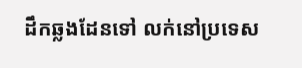ដឹកឆ្លងដែនទៅ លក់នៅប្រទេស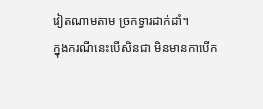វៀតណាមតាម ច្រកទ្វារដាក់ដាំ។
ក្នុងករណីនេះបើសិនជា មិនមានកាបើក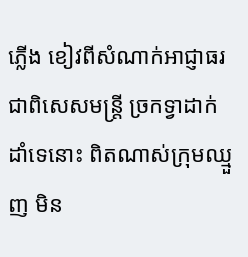ភ្លើង ខៀវពីសំណាក់អាជ្ញាធរ ជាពិសេសមន្ត្រី ច្រកទ្វាដាក់ដាំទេនោះ ពិតណាស់ក្រុមឈ្មួញ មិន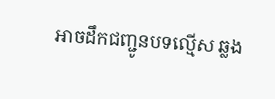អាចដឹកជញ្ជូនបទល្មើស ឆ្លង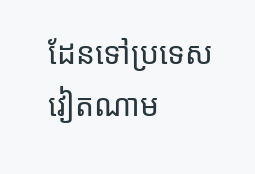ដែនទៅប្រទេសវៀតណាម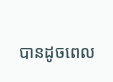បានដូចពេល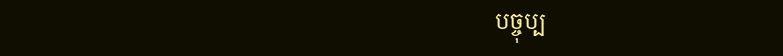បច្ចុប្ប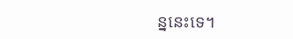ន្ននេះទេ។